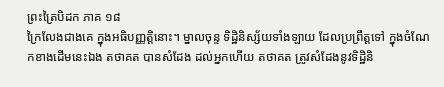ព្រះត្រៃបិដក ភាគ ១៨
ក្រៃលែងជាងគេ ក្នុងអធិបញ្ញត្តិនោះ។ ម្នាលចុន្ទ ទិដ្ឋិនិស្ស័យទាំងឡាយ ដែលប្រព្រឹត្តទៅ ក្នុងចំណែកខាងដើមនេះឯង តថាគត បានសំដែង ដល់អ្នកហើយ តថាគត ត្រូវសំដែងនូវទិដ្ឋិនិ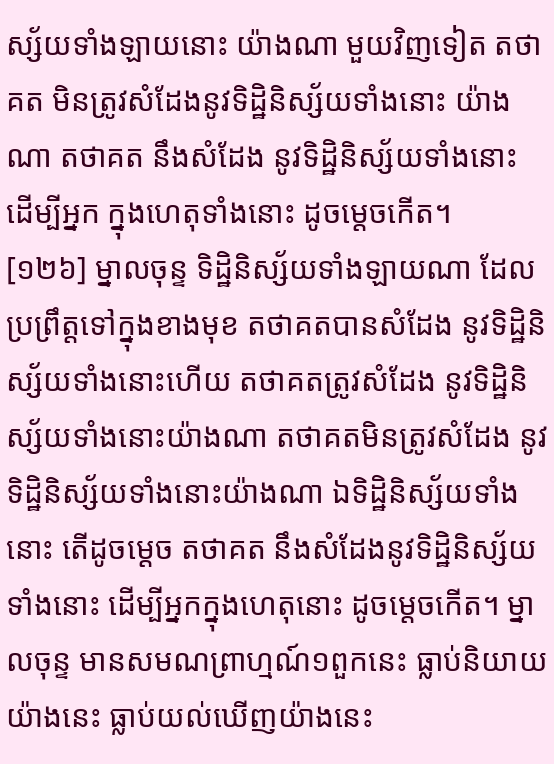ស្ស័យទាំងឡាយនោះ យ៉ាងណា មួយវិញទៀត តថាគត មិនត្រូវសំដែងនូវទិដ្ឋិនិស្ស័យទាំងនោះ យ៉ាងណា តថាគត នឹងសំដែង នូវទិដ្ឋិនិស្ស័យទាំងនោះ ដើម្បីអ្នក ក្នុងហេតុទាំងនោះ ដូចម្តេចកើត។
[១២៦] ម្នាលចុន្ទ ទិដ្ឋិនិស្ស័យទាំងឡាយណា ដែលប្រព្រឹត្តទៅក្នុងខាងមុខ តថាគតបានសំដែង នូវទិដ្ឋិនិស្ស័យទាំងនោះហើយ តថាគតត្រូវសំដែង នូវទិដ្ឋិនិស្ស័យទាំងនោះយ៉ាងណា តថាគតមិនត្រូវសំដែង នូវទិដ្ឋិនិស្ស័យទាំងនោះយ៉ាងណា ឯទិដ្ឋិនិស្ស័យទាំងនោះ តើដូចម្តេច តថាគត នឹងសំដែងនូវទិដ្ឋិនិស្ស័យទាំងនោះ ដើម្បីអ្នកក្នុងហេតុនោះ ដូចម្តេចកើត។ ម្នាលចុន្ទ មានសមណព្រាហ្មណ៍១ពួកនេះ ធ្លាប់និយាយយ៉ាងនេះ ធ្លាប់យល់ឃើញយ៉ាងនេះ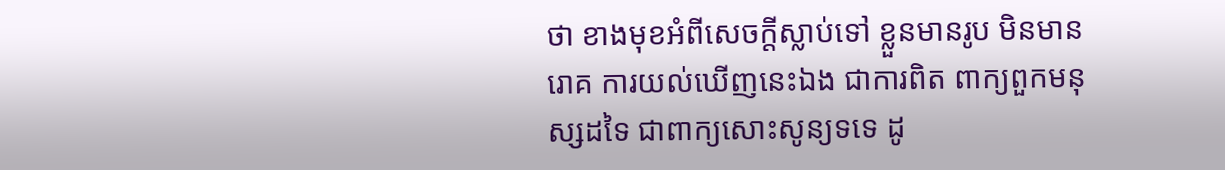ថា ខាងមុខអំពីសេចក្តីស្លាប់ទៅ ខ្លួនមានរូប មិនមានរោគ ការយល់ឃើញនេះឯង ជាការពិត ពាក្យពួកមនុស្សដទៃ ជាពាក្យសោះសូន្យទទេ ដូ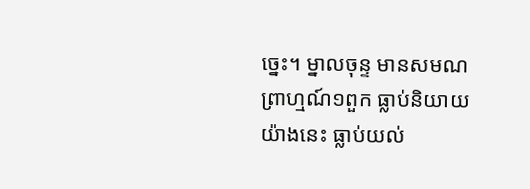ច្នេះ។ ម្នាលចុន្ទ មានសមណព្រាហ្មណ៍១ពួក ធ្លាប់និយាយយ៉ាងនេះ ធ្លាប់យល់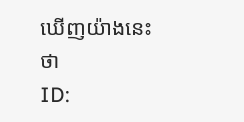ឃើញយ៉ាងនេះថា
ID: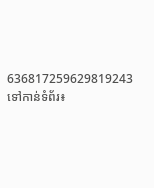636817259629819243
ទៅកាន់ទំព័រ៖